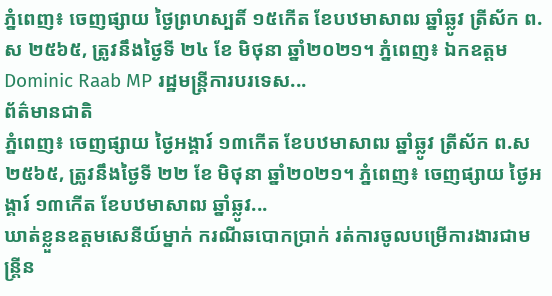ភ្នំពេញ៖ ចេញផ្សាយ ថ្ងៃព្រហស្បតិ៍ ១៥កើត ខែបឋមាសាឍ ឆ្នាំឆ្លូវ ត្រីស័ក ព.ស ២៥៦៥, ត្រូវនឹងថ្ងៃទី ២៤ ខែ មិថុនា ឆ្នាំ២០២១។ ភ្នំពេញ៖ ឯកឧត្ដម Dominic Raab MP រដ្ឋមន្ត្រីការបរទេស...
ព័ត៌មានជាតិ
ភ្នំពេញ៖ ចេញផ្សាយ ថ្ងៃអង្គារ៍ ១៣កើត ខែបឋមាសាឍ ឆ្នាំឆ្លូវ ត្រីស័ក ព.ស ២៥៦៥, ត្រូវនឹងថ្ងៃទី ២២ ខែ មិថុនា ឆ្នាំ២០២១។ ភ្នំពេញ៖ ចេញផ្សាយ ថ្ងៃអង្គារ៍ ១៣កើត ខែបឋមាសាឍ ឆ្នាំឆ្លូវ...
ឃាត់ខ្លួនឧត្តមសេនីយ៍ម្នាក់ ករណីឆបោកប្រាក់ រត់ការចូលបម្រើការងារជាមន្ត្រីន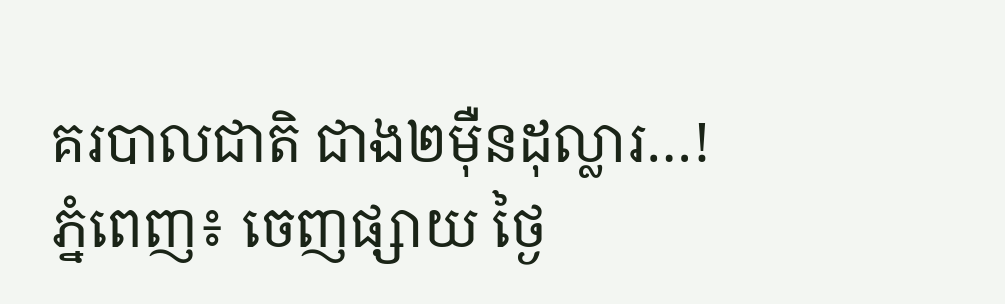គរបាលជាតិ ជាង២ម៉ឺនដុល្លារ…!
ភ្នំពេញ៖ ចេញផ្សាយ ថ្ងៃ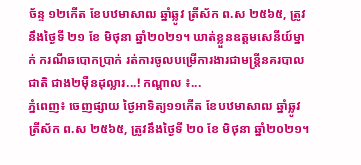ច័ន្ទ ១២កើត ខែបឋមាសាឍ ឆ្នាំឆ្លូវ ត្រីស័ក ព.ស ២៥៦៥, ត្រូវនឹងថ្ងៃទី ២១ ខែ មិថុនា ឆ្នាំ២០២១។ ឃាត់ខ្លួនឧត្តមសេនីយ៍ម្នាក់ ករណីឆបោកប្រាក់ រត់ការចូលបម្រើការងារជាមន្ត្រីនគរបាលជាតិ ជាង២ម៉ឺនដុល្លារ...! កណ្តាល ៖...
ភ្នំពេញ៖ ចេញផ្សាយ ថ្ងៃអាទិត្យ១១កើត ខែបឋមាសាឍ ឆ្នាំឆ្លូវ ត្រីស័ក ព.ស ២៥៦៥, ត្រូវនឹងថ្ងៃទី ២០ ខែ មិថុនា ឆ្នាំ២០២១។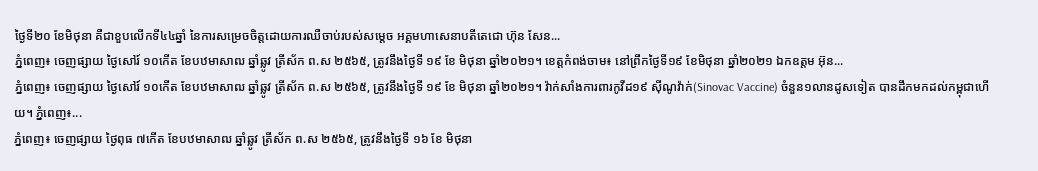ថ្ងៃទី២០ ខែមិថុនា គឺជាខួបលើកទី៤៤ឆ្នាំ នៃការសម្រេចចិត្តដោយការឈឺចាប់របស់សម្តេច អគ្គមហាសេនាបតីតេជោ ហ៊ុន សែន...
ភ្នំពេញ៖ ចេញផ្សាយ ថ្ងៃសៅរ៍ ១០កើត ខែបឋមាសាឍ ឆ្នាំឆ្លូវ ត្រីស័ក ព.ស ២៥៦៥, ត្រូវនឹងថ្ងៃទី ១៩ ខែ មិថុនា ឆ្នាំ២០២១។ ខេត្តកំពង់ចាម៖ នៅព្រឹកថ្ងៃទី១៩ ខែមិថុនា ឆ្នាំ២០២១ ឯកឧត្តម អ៊ុន...
ភ្នំពេញ៖ ចេញផ្សាយ ថ្ងៃសៅរ៍ ១០កើត ខែបឋមាសាឍ ឆ្នាំឆ្លូវ ត្រីស័ក ព.ស ២៥៦៥, ត្រូវនឹងថ្ងៃទី ១៩ ខែ មិថុនា ឆ្នាំ២០២១។ វ៉ាក់សាំងការពារកូវីដ១៩ ស៊ីណូវ៉ាក់(Sinovac Vaccine) ចំនួន១លានដូសទៀត បានដឹកមកដល់កម្ពុជាហើយ។ ភ្នំពេញ៖...
ភ្នំពេញ៖ ចេញផ្សាយ ថ្ងៃពុធ ៧កើត ខែបឋមាសាឍ ឆ្នាំឆ្លូវ ត្រីស័ក ព.ស ២៥៦៥, ត្រូវនឹងថ្ងៃទី ១៦ ខែ មិថុនា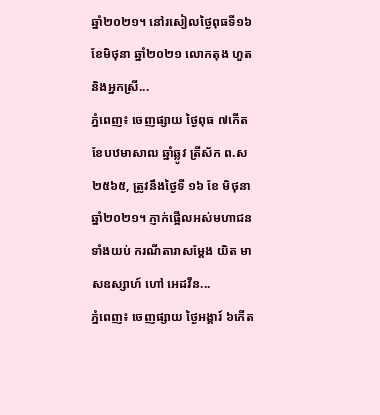ឆ្នាំ២០២១។ នៅរសៀលថ្ងៃពុធទី១៦ ខែមិថុនា ឆ្នាំ២០២១ លោកតុង ហួត និងអ្នកស្រី...
ភ្នំពេញ៖ ចេញផ្សាយ ថ្ងៃពុធ ៧កើត ខែបឋមាសាឍ ឆ្នាំឆ្លូវ ត្រីស័ក ព.ស ២៥៦៥, ត្រូវនឹងថ្ងៃទី ១៦ ខែ មិថុនា ឆ្នាំ២០២១។ ភ្ញាក់ផ្អើលអស់មហាជនទាំងយប់ ករណីតារាសម្តែង យិត មាសឧស្សាហ៍ ហៅ អេដវីន...
ភ្នំពេញ៖ ចេញផ្សាយ ថ្ងៃអង្គារ៍ ៦កើត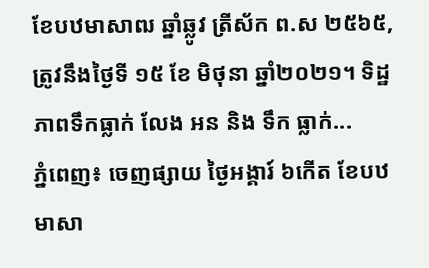ខែបឋមាសាឍ ឆ្នាំឆ្លូវ ត្រីស័ក ព.ស ២៥៦៥, ត្រូវនឹងថ្ងៃទី ១៥ ខែ មិថុនា ឆ្នាំ២០២១។ ទិដ្ឋភាពទឹកធ្លាក់ លែង អន និង ទឹក ធ្លាក់...
ភ្នំពេញ៖ ចេញផ្សាយ ថ្ងៃអង្គារ៍ ៦កើត ខែបឋមាសា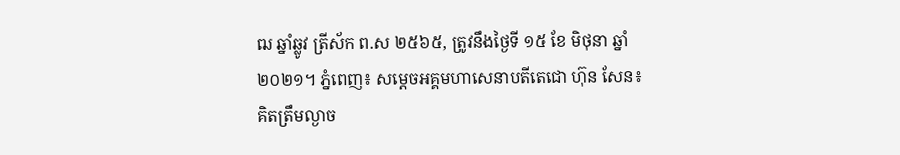ឍ ឆ្នាំឆ្លូវ ត្រីស័ក ព.ស ២៥៦៥, ត្រូវនឹងថ្ងៃទី ១៥ ខែ មិថុនា ឆ្នាំ២០២១។ ភ្នំពេញ៖ សម្តេចអគ្គមហាសេនាបតីតេជោ ហ៊ុន សែន៖ គិតត្រឹមល្ងាច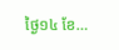ថ្ងៃ១៤ ខែ...